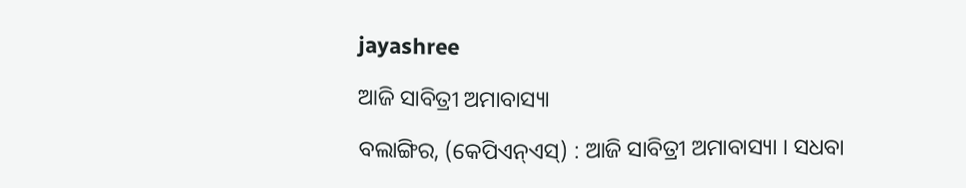jayashree

ଆଜି ସାବିତ୍ରୀ ଅମାବାସ୍ୟା

ବଲାଙ୍ଗିର, (କେପିଏନ୍‌ଏସ୍‌) : ଆଜି ସାବିତ୍ରୀ ଅମାବାସ୍ୟା । ସଧବା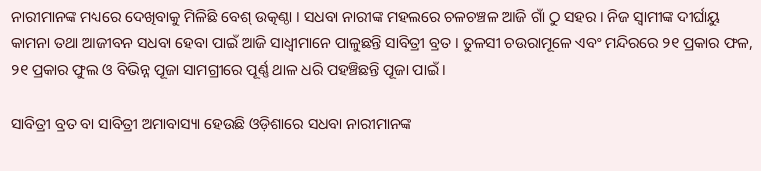ନାରୀମାନଙ୍କ ମଧ୍ୟରେ ଦେଖିବାକୁ ମିଳିଛି ବେଶ୍‌ ଉତ୍କଣ୍ଠା । ସଧବା ନାରୀଙ୍କ ମହଲରେ ଚଳଚଞ୍ଚଳ ଆଜି ଗାଁ ଠୁ ସହର । ନିଜ ସ୍ୱାମୀଙ୍କ ଦୀର୍ଘାୟୁ କାମନା ତଥା ଆଜୀବନ ସଧବା ହେବା ପାଇଁ ଆଜି ସାଧ୍ୱୀମାନେ ପାଳୁଛନ୍ତି ସାବିତ୍ରୀ ବ୍ରତ । ତୁଳସୀ ଚଉରାମୂଳେ ଏବଂ ମନ୍ଦିରରେ ୨୧ ପ୍ରକାର ଫଳ, ୨୧ ପ୍ରକାର ଫୁଲ ଓ ବିଭିନ୍ନ ପୂଜା ସାମଗ୍ରୀରେ ପୂର୍ଣ୍ଣ ଥାଳ ଧରି ପହଞ୍ଚିଛନ୍ତି ପୂଜା ପାଇଁ ।

ସାବିତ୍ରୀ ବ୍ରତ ବା ସାବିତ୍ରୀ ଅମାବାସ୍ୟା ହେଉଛି ଓଡ଼ିଶାରେ ସଧବା ନାରୀମାନଙ୍କ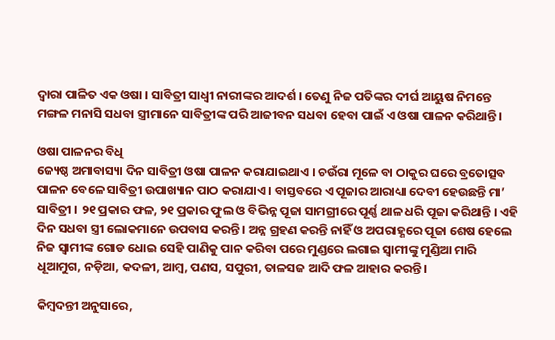ଦ୍ୱାରା ପାଳିତ ଏକ ଓଷା । ସାବିତ୍ରୀ ସାଧ୍ୱୀ ନାରୀଙ୍କର ଆଦର୍ଶ । ତେଣୁ ନିଜ ପତିଙ୍କର ଦୀର୍ଘ ଆୟୁଷ ନିମନ୍ତେ ମଙ୍ଗଳ ମନାସି ସଧବା ସ୍ତ୍ରୀମାନେ ସାବିତ୍ରୀଙ୍କ ପରି ଆଜୀବନ ସଧବା ହେବା ପାଇଁ ଏ ଓଷା ପାଳନ କରିଥାନ୍ତି ।

ଓଷା ପାଳନର ବିଧି
ଜ୍ୟେଷ୍ଠ ଅମାବାସ୍ୟା ଦିନ ସାବିତ୍ରୀ ଓଷା ପାଳନ କରାଯାଇଥାଏ । ଚଉଁରା ମୂଳେ ବା ଠାକୁର ଘରେ ବ୍ରତୋତ୍ସବ ପାଳନ ବେଳେ ସାବିତ୍ରୀ ଉପାଖ୍ୟାନ ପାଠ କରାଯାଏ । ବାସ୍ତବରେ ଏ ପୂଜାର ଆରାଧ୍ୟା ଦେବୀ ହେଉଛନ୍ତି ମା’ ସାବିତ୍ରୀ । ୨୧ ପ୍ରକାର ଫଳ, ୨୧ ପ୍ରକାର ଫୁଲ ଓ ବିଭିନ୍ନ ପୂଜା ସାମଗ୍ରୀରେ ପୂର୍ଣ୍ଣ ଥାଳ ଧରି ପୂଜା କରିଥାନ୍ତି । ଏହି ଦିନ ସଧବା ସ୍ତ୍ରୀ ଲୋକମାନେ ଉପବାସ କରନ୍ତି । ଅନ୍ନ ଗ୍ରହଣ କରନ୍ତି ନାହିଁ ଓ ଅପରାହ୍ଣରେ ପୂଜା ଶେଷ ହେଲେ ନିଜ ସ୍ୱାମୀଙ୍କ ଗୋଡ ଧୋଇ ସେହି ପାଣିକୁ ପାନ କରିବା ପରେ ମୁଣ୍ଡରେ ଲଗାଇ ସ୍ୱାମୀଙ୍କୁ ମୁଣ୍ଡିଆ ମାରି ଧୂଆମୁଗ, ନଡ଼ିଆ, କଦଳୀ, ଆମ୍ବ, ପଣସ, ସପୁରୀ, ତାଳସଜ ଆଦି ଫଳ ଆହାର କରନ୍ତି ।

କିମ୍ବଦନ୍ତୀ ଅନୁସାରେ,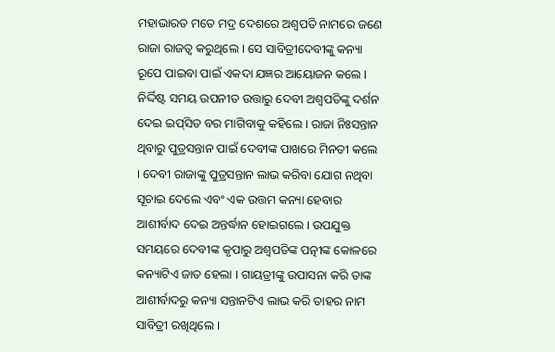ମହାଭାରତ ମତେ ମଦ୍ର ଦେଶରେ ଅଶ୍ୱପତି ନାମରେ ଜଣେ ରାଜା ରାଜତ୍ୱ କରୁଥିଲେ । ସେ ସାବିତ୍ରୀଦେବୀଙ୍କୁ କନ୍ୟା ରୂପେ ପାଇବା ପାଇଁ ଏକଦା ଯଜ୍ଞର ଆୟୋଜନ କଲେ । ନିର୍ଦ୍ଦିଷ୍ଟ ସମୟ ଉପନୀତ ଉତ୍ତାରୁ ଦେବୀ ଅଶ୍ୱପତିଙ୍କୁ ଦର୍ଶନ ଦେଇ ଇପ୍‌ସିତ ବର ମାଗିବାକୁ କହିଲେ । ରାଜା ନିଃସନ୍ତାନ ଥିବାରୁ ପୁତ୍ରସନ୍ତାନ ପାଇଁ ଦେବୀଙ୍କ ପାଖରେ ମିନତୀ କଲେ । ଦେବୀ ରାଜାଙ୍କୁ ପୁତ୍ରସନ୍ତାନ ଲାଭ କରିବା ଯୋଗ ନଥିବା ସୂଚାଇ ଦେଲେ ଏବଂ ଏକ ଉତ୍ତମ କନ୍ୟା ହେବାର ଆଶୀର୍ବାଦ ଦେଇ ଅନ୍ତର୍ଦ୍ଧାନ ହୋଇଗଲେ । ଉପଯୁକ୍ତ ସମୟରେ ଦେବୀଙ୍କ କୃପାରୁ ଅଶ୍ୱପତିଙ୍କ ପତ୍ନୀଙ୍କ କୋଳରେ କନ୍ୟାଟିଏ ଜାତ ହେଲା । ଗାୟତ୍ରୀଙ୍କୁ ଉପାସନା କରି ତାଙ୍କ ଆଶୀର୍ବାଦରୁ କନ୍ୟା ସନ୍ତାନଟିଏ ଲାଭ କରି ତାହର ନାମ ସାବିତ୍ରୀ ରଖିଥିଲେ ।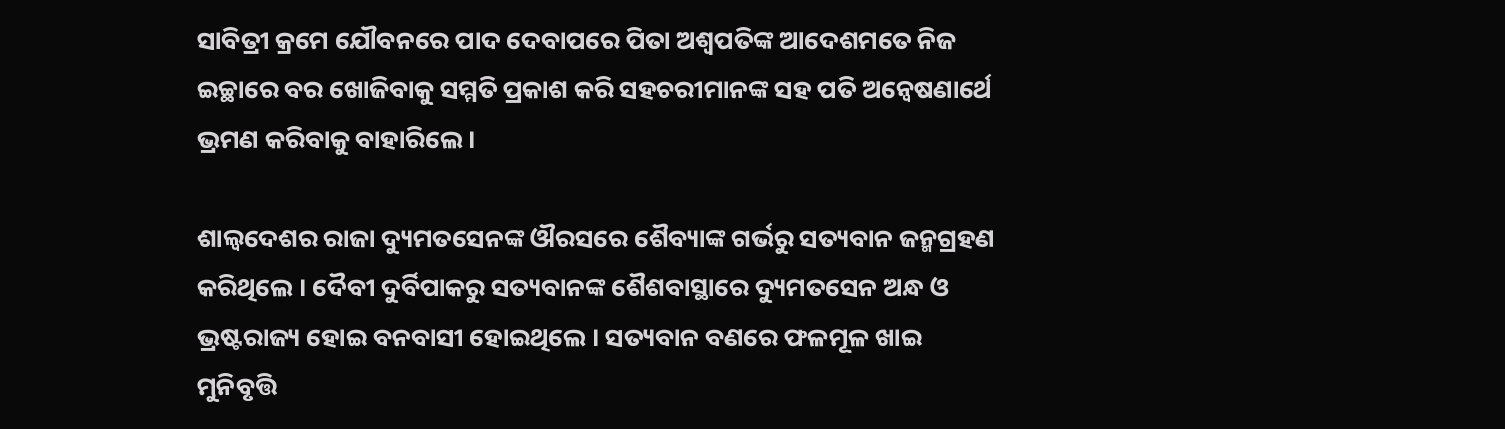ସାବିତ୍ରୀ କ୍ରମେ ଯୌବନରେ ପାଦ ଦେବାପରେ ପିତା ଅଶ୍ୱପତିଙ୍କ ଆଦେଶମତେ ନିଜ ଇଚ୍ଛାରେ ବର ଖୋଜିବାକୁ ସମ୍ମତି ପ୍ରକାଶ କରି ସହଚରୀମାନଙ୍କ ସହ ପତି ଅନ୍ୱେଷଣାର୍ଥେ ଭ୍ରମଣ କରିବାକୁ ବାହାରିଲେ ।

ଶାଲ୍ୱଦେଶର ରାଜା ଦ୍ୟୁମତସେନଙ୍କ ଔରସରେ ଶୈବ୍ୟାଙ୍କ ଗର୍ଭରୁ ସତ୍ୟବାନ ଜନ୍ମଗ୍ରହଣ କରିଥିଲେ । ଦୈବୀ ଦୁର୍ବିପାକରୁ ସତ୍ୟବାନଙ୍କ ଶୈଶବାସ୍ଥାରେ ଦ୍ୟୁମତସେନ ଅନ୍ଧ ଓ ଭ୍ରଷ୍ଟରାଜ୍ୟ ହୋଇ ବନବାସୀ ହୋଇଥିଲେ । ସତ୍ୟବାନ ବଣରେ ଫଳମୂଳ ଖାଇ ମୁନିବୃତ୍ତି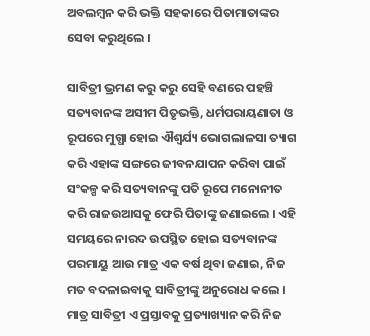ଅବଲମ୍ବନ କରି ଭକ୍ତି ସହକାରେ ପିତାମାତାଙ୍କର ସେବା କରୁଥିଲେ ।

ସାବିତ୍ରୀ ଭ୍ରମଣ କରୁ କରୁ ସେହି ବଣରେ ପହଞ୍ଚି ସତ୍ୟବାନଙ୍କ ଅସୀମ ପିତୃଭକ୍ତି, ଧର୍ମପରାୟଣାତା ଓ ରୂପରେ ମୁଗ୍ଧା ହୋଇ ଐଶ୍ୱର୍ଯ୍ୟ ଭୋଗଲାଳସା ତ୍ୟାଗ କରି ଏହାଙ୍କ ସଙ୍ଗରେ ଜୀବନଯାପନ କରିବା ପାଇଁ ସଂକଳ୍ପ କରି ସତ୍ୟବାନଙ୍କୁ ପତି ରୂପେ ମନୋନୀତ କରି ରାଜଉଆସକୁ ଫେରି ପିତାଙ୍କୁ ଜଣାଇଲେ । ଏହି ସମୟରେ ନାରଦ ଉପସ୍ଥିତ ହୋଇ ସତ୍ୟବାନଙ୍କ ପରମାୟୁ ଆଉ ମାତ୍ର ଏକ ବର୍ଷ ଥିବା ଜଣାଇ, ନିଜ ମତ ବଦଳାଇବାକୁ ସାବିତ୍ରୀଙ୍କୁ ଅନୁରୋଧ କଲେ । ମାତ୍ର ସାବିତ୍ରୀ ଏ ପ୍ରସ୍ତାବକୁ ପ୍ରତ୍ୟାଖ୍ୟାନ କରି ନିଜ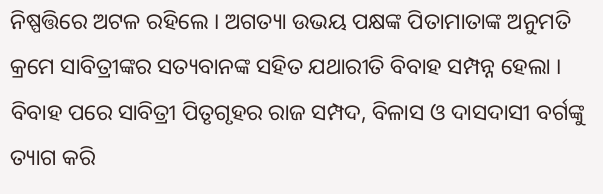ନିଷ୍ପତ୍ତିରେ ଅଟଳ ରହିଲେ । ଅଗତ୍ୟା ଉଭୟ ପକ୍ଷଙ୍କ ପିତାମାତାଙ୍କ ଅନୁମତି କ୍ରମେ ସାବିତ୍ରୀଙ୍କର ସତ୍ୟବାନଙ୍କ ସହିତ ଯଥାରୀତି ବିବାହ ସମ୍ପନ୍ନ ହେଲା । ବିବାହ ପରେ ସାବିତ୍ରୀ ପିତୃଗୃହର ରାଜ ସମ୍ପଦ, ବିଳାସ ଓ ଦାସଦାସୀ ବର୍ଗଙ୍କୁ ତ୍ୟାଗ କରି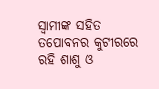ସ୍ୱାମୀଙ୍କ ସହିତ ତପୋବନର କୁଟୀରରେ ରହି ଶାଶୁ ଓ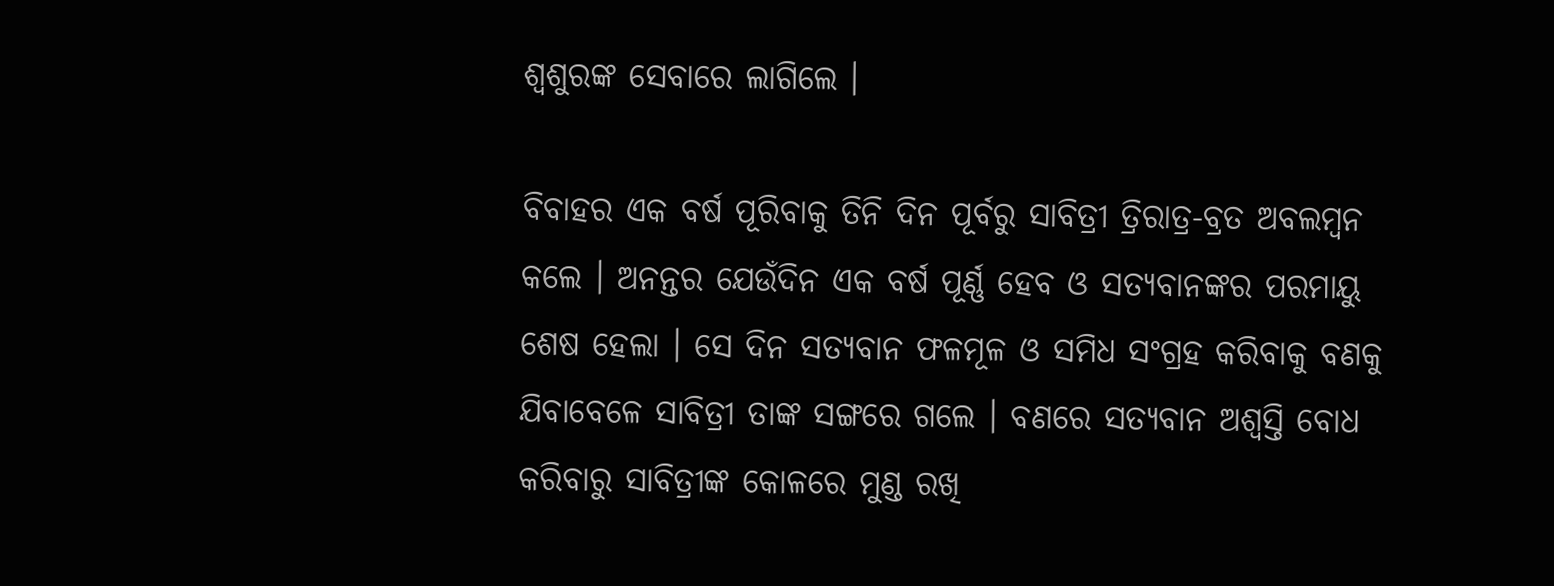ଶ୍ୱଶୁରଙ୍କ ସେବାରେ ଲାଗିଲେ ।

ବିବାହର ଏକ ବର୍ଷ ପୂରିବାକୁ ତିନି ଦିନ ପୂର୍ବରୁ ସାବିତ୍ରୀ ତ୍ରିରାତ୍ର-ବ୍ରତ ଅବଲମ୍ବନ କଲେ । ଅନନ୍ତର ଯେଉଁଦିନ ଏକ ବର୍ଷ ପୂର୍ଣ୍ଣ ହେବ ଓ ସତ୍ୟବାନଙ୍କର ପରମାୟୁ ଶେଷ ହେଲା । ସେ ଦିନ ସତ୍ୟବାନ ଫଳମୂଳ ଓ ସମିଧ ସଂଗ୍ରହ କରିବାକୁ ବଣକୁ ଯିବାବେଳେ ସାବିତ୍ରୀ ତାଙ୍କ ସଙ୍ଗରେ ଗଲେ । ବଣରେ ସତ୍ୟବାନ ଅଶ୍ୱସ୍ତି ବୋଧ କରିବାରୁ ସାବିତ୍ରୀଙ୍କ କୋଳରେ ମୁଣ୍ଡ ରଖି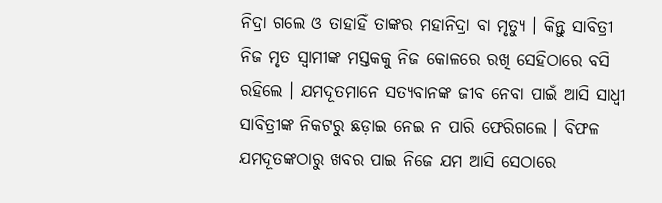ନିଦ୍ରା ଗଲେ ଓ ତାହାହିଁ ତାଙ୍କର ମହାନିଦ୍ରା ବା ମୃତ୍ୟୁ । କିନ୍ତୁ ସାବିତ୍ରୀ ନିଜ ମୃତ ସ୍ୱାମୀଙ୍କ ମସ୍ତକକୁ ନିଜ କୋଳରେ ରଖି ସେହିଠାରେ ବସି ରହିଲେ । ଯମଦୂତମାନେ ସତ୍ୟବାନଙ୍କ ଜୀବ ନେବା ପାଇଁ ଆସି ସାଧ୍ୱୀ ସାବିତ୍ରୀଙ୍କ ନିକଟରୁ ଛଡ଼ାଇ ନେଇ ନ ପାରି ଫେରିଗଲେ । ବିଫଳ ଯମଦୂତଙ୍କଠାରୁ ଖବର ପାଇ ନିଜେ ଯମ ଆସି ସେଠାରେ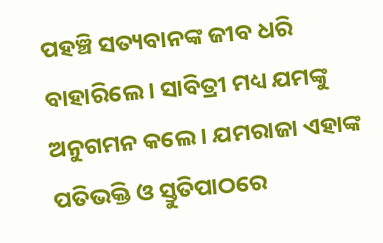ପହଞ୍ଚି ସତ୍ୟବାନଙ୍କ ଜୀବ ଧରି ବାହାରିଲେ । ସାବିତ୍ରୀ ମଧ୍ୟ ଯମଙ୍କୁ ଅନୁଗମନ କଲେ । ଯମରାଜା ଏହାଙ୍କ ପତିଭକ୍ତି ଓ ସ୍ତୁତିପାଠରେ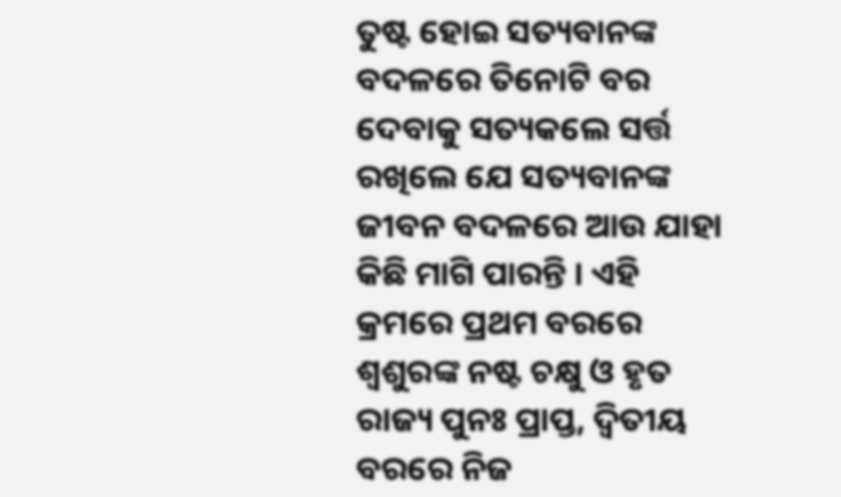ତୁଷ୍ଟ ହୋଇ ସତ୍ୟବାନଙ୍କ ବଦଳରେ ତିନୋଟି ବର ଦେବାକୁ ସତ୍ୟକଲେ ସର୍ତ୍ତ ରଖିଲେ ଯେ ସତ୍ୟବାନଙ୍କ ଜୀବନ ବଦଳରେ ଆଉ ଯାହା କିଛି ମାଗି ପାରନ୍ତି । ଏହି କ୍ରମରେ ପ୍ରଥମ ବରରେ ଶ୍ୱଶୁରଙ୍କ ନଷ୍ଟ ଚକ୍ଷୁ ଓ ହୃତ ରାଜ୍ୟ ପୁନଃ ପ୍ରାପ୍ତ, ଦ୍ୱିତୀୟ ବରରେ ନିଜ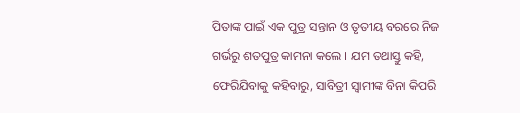ପିତାଙ୍କ ପାଇଁ ଏକ ପୁତ୍ର ସନ୍ତାନ ଓ ତୃତୀୟ ବରରେ ନିଜ ଗର୍ଭରୁ ଶତପୁତ୍ର କାମନା କଲେ । ଯମ ତଥାସ୍ତୁ କହି, ଫେରିଯିବାକୁ କହିବାରୁ, ସାବିତ୍ରୀ ସ୍ୱାମୀଙ୍କ ବିନା କିପରି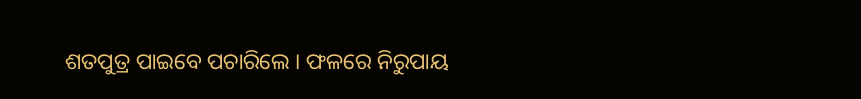ଶତପୁତ୍ର ପାଇବେ ପଚାରିଲେ । ଫଳରେ ନିରୁପାୟ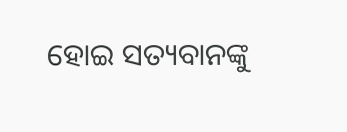ହୋଇ ସତ୍ୟବାନଙ୍କୁ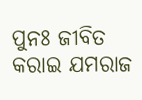ପୁନଃ ଜୀବିତ କରାଇ ଯମରାଜ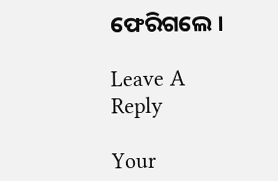ଫେରିଗଲେ ।

Leave A Reply

Your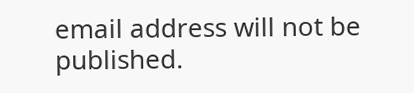email address will not be published.